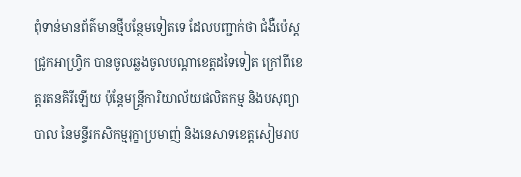ពុំទាន់មានព័ត៌មានថ្មីបន្ថែមទៀតទេ ដែលបញ្ជាក់ថា ជំងឺប៉េស្តជ្រូកអាហ្វ្រិក បានចូលឆ្លងចូលបណ្ដាខេត្តដទៃទៀត ក្រៅពីខេត្តរតនគិរីឡើយ ប៉ុន្តែមន្ត្រីការិយាល័យផលិតកម្ម និងបសុព្យាបាល នៃមន្ទីរកសិកម្មរុក្ខាប្រមាញ់ និងនេសាទខេត្តសៀមរាប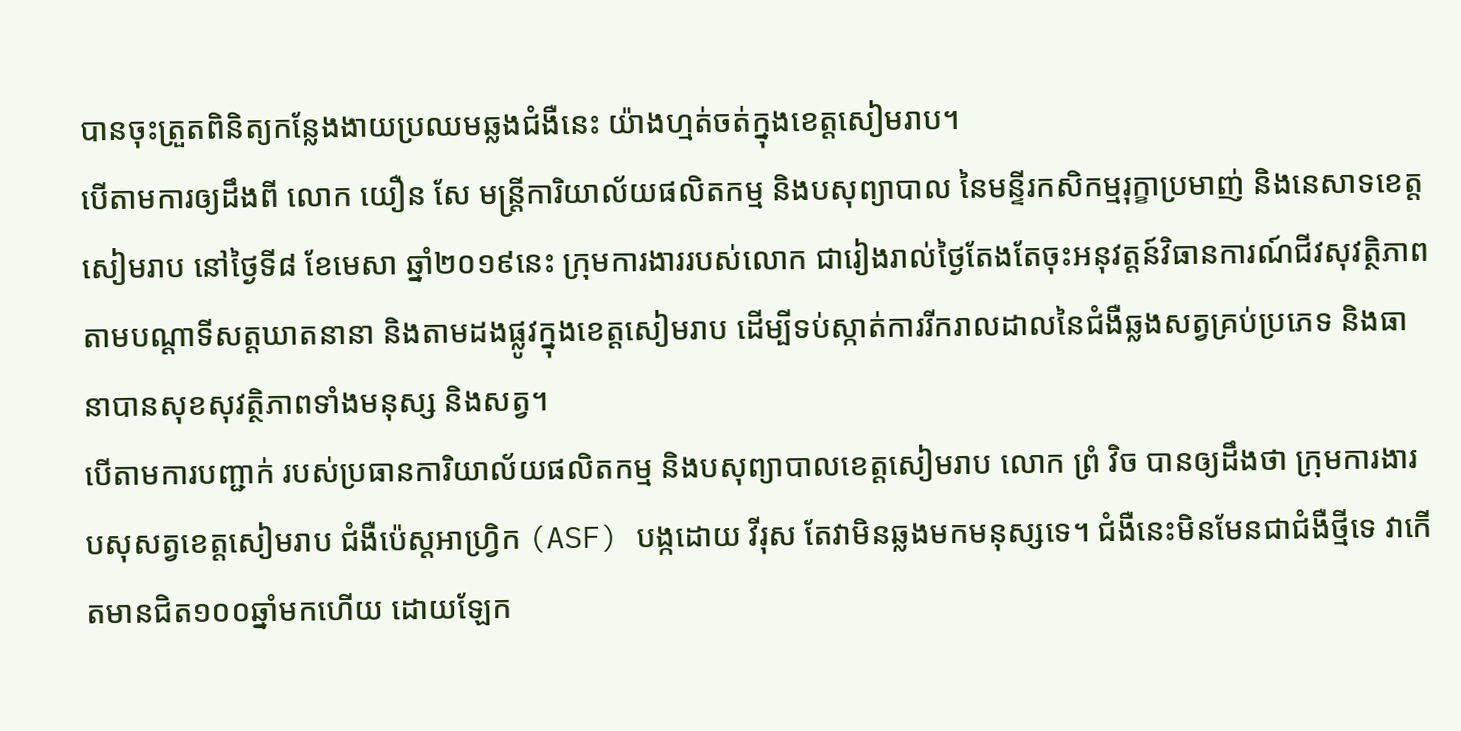បានចុះត្រួតពិនិត្យកន្លែងងាយប្រឈមឆ្លងជំងឺនេះ យ៉ាងហ្មត់ចត់ក្នុងខេត្តសៀមរាប។
បើតាមការឲ្យដឹងពី លោក យឿន សែ មន្ត្រីការិយាល័យផលិតកម្ម និងបសុព្យាបាល នៃមន្ទីរកសិកម្មរុក្ខាប្រមាញ់ និងនេសាទខេត្តសៀមរាប នៅថ្ងៃទី៨ ខែមេសា ឆ្នាំ២០១៩នេះ ក្រុមការងាររបស់លោក ជារៀងរាល់ថ្ងៃតែងតែចុះអនុវត្តន៍វិធានការណ៍ជីវសុវត្ថិភាពតាមបណ្តាទីសត្តឃាតនានា និងតាមដងផ្លូវក្នុងខេត្តសៀមរាប ដើម្បីទប់ស្កាត់ការរីករាលដាលនៃជំងឺឆ្លងសត្វគ្រប់ប្រភេទ និងធានាបានសុខសុវត្ថិភាពទាំងមនុស្ស និងសត្វ។
បើតាមការបញ្ជាក់ របស់ប្រធានការិយាល័យផលិតកម្ម និងបសុព្យាបាលខេត្តសៀមរាប លោក ព្រំ វិច បានឲ្យដឹងថា ក្រុមការងារបសុសត្វខេត្តសៀមរាប ជំងឺប៉េស្តអាហ្វ្រិក (ASF) បង្កដោយ វីរុស តែវាមិនឆ្លងមកមនុស្សទេ។ ជំងឺនេះមិនមែនជាជំងឺថ្មីទេ វាកើតមានជិត១០០ឆ្នាំមកហើយ ដោយឡែក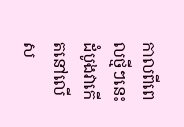កាលពីពេលថ្មីៗនេះ ដំបូងវាកើតនៅលើស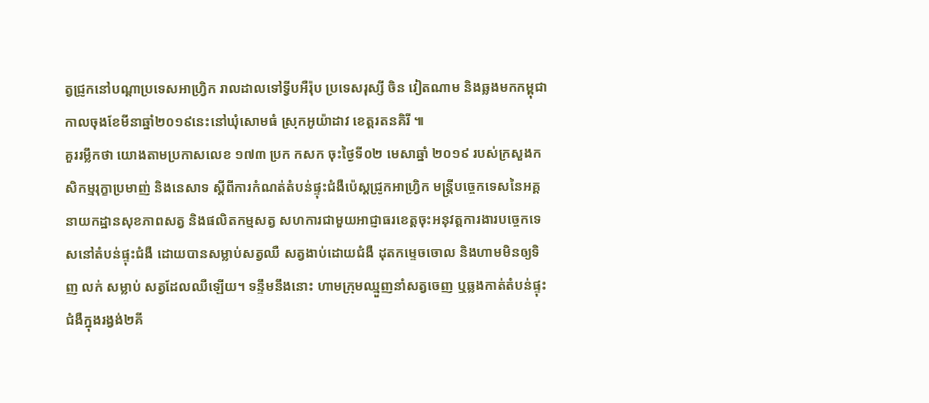ត្វជ្រូកនៅបណ្ដាប្រទេសអាហ្វ្រិក រាលដាលទៅទ្វីបអឺរ៉ុប ប្រទេសរុស្សី ចិន វៀតណាម និងឆ្លងមកកម្ពុជា កាលចុងខែមីនាឆ្នាំ២០១៩នេះនៅឃុំសោមធំ ស្រុកអូយ៉ាដាវ ខេត្តរតនគិរី ៕
គួររម្លឹកថា យោងតាមប្រកាសលេខ ១៧៣ ប្រក កសក ចុះថ្ងៃទី០២ មេសាឆ្នាំ ២០១៩ របស់ក្រសួងកសិកម្មរុក្ខាប្រមាញ់ និងនេសាទ ស្តីពីការកំណត់តំបន់ផ្ទុះជំងឺប៉េស្តជ្រូកអាហ្វ្រិក មន្ត្រីបច្ចេកទេសនៃអគ្គនាយកដ្ឋានសុខភាពសត្វ និងផលិតកម្មសត្វ សហការជាមួយអាជ្ញាធរខេត្តចុះអនុវត្តការងារបច្ចេកទេសនៅតំបន់ផ្ទុះជំងឺ ដោយបានសម្លាប់សត្វឈឺ សត្វងាប់ដោយជំងឺ ដុតកម្ទេចចោល និងហាមមិនឲ្យទិញ លក់ សម្លាប់ សត្វដែលឈឺឡើយ។ ទន្ទឹមនឹងនោះ ហាមក្រុមឈ្មួញនាំសត្វចេញ ឬឆ្លងកាត់តំបន់ផ្ទុះជំងឺក្នុងរង្វង់២គី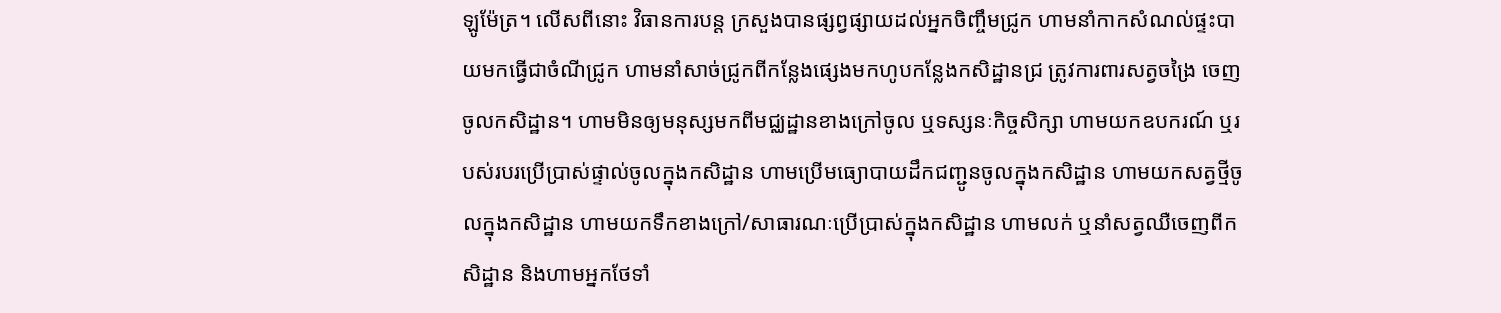ឡូម៉ែត្រ។ លើសពីនោះ វិធានការបន្ត ក្រសួងបានផ្សព្វផ្សាយដល់អ្នកចិញ្ចឹមជ្រូក ហាមនាំកាកសំណល់ផ្ទះបាយមកធ្វើជាចំណីជ្រូក ហាមនាំសាច់ជ្រូកពីកន្លែងផ្សេងមកហូបកន្លែងកសិដ្ឋានជ្រ ត្រូវការពារសត្វចង្រៃ ចេញ ចូលកសិដ្ឋាន។ ហាមមិនឲ្យមនុស្សមកពីមជ្ឈដ្ឋានខាងក្រៅចូល ឬទស្សនៈកិច្ចសិក្សា ហាមយកឧបករណ៍ ឬរបស់របរប្រើប្រាស់ផ្ទាល់ចូលក្នុងកសិដ្ឋាន ហាមប្រើមធ្យោបាយដឹកជញ្ជូនចូលក្នុងកសិដ្ឋាន ហាមយកសត្វថ្មីចូលក្នុងកសិដ្ឋាន ហាមយកទឹកខាងក្រៅ/សាធារណៈប្រើប្រាស់ក្នុងកសិដ្ឋាន ហាមលក់ ឬនាំសត្វឈឺចេញពីកសិដ្ឋាន និងហាមអ្នកថែទាំ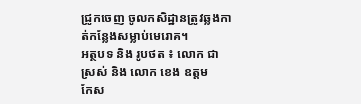ជ្រូកចេញ ចូលកសិដ្ឋានត្រូវឆ្លងកាត់កន្លែងសម្លាប់មេរោគ។
អត្ថបទ និង រូបថត ៖ លោក ជា ស្រស់ និង លោក ខេង ឧត្តម
កែស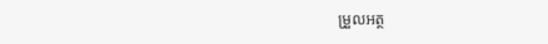ម្រួលអត្ថ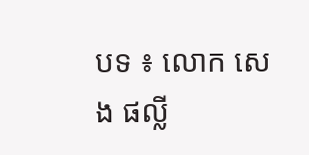បទ ៖ លោក សេង ផល្លី